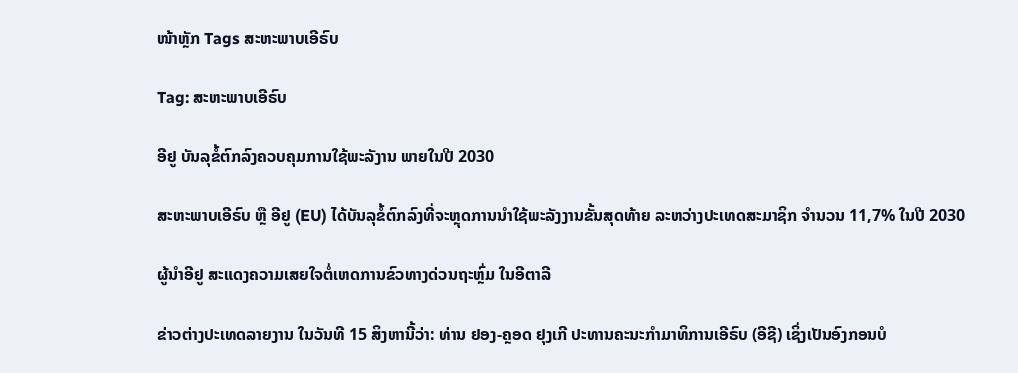ໜ້າຫຼັກ Tags ສະຫະພາບເອີຣົບ

Tag: ສະຫະພາບເອີຣົບ

ອີຢູ ບັນລຸຂໍ້ຕົກລົງຄວບຄຸມການໃຊ້ພະລັງານ ພາຍໃນປີ 2030

ສະຫະພາບເອີຣົບ ຫຼື ອີຢູ (EU) ໄດ້ບັນລຸຂໍ້ຕົກລົງທີ່ຈະຫຼຸດການນຳໃຊ້ພະລັງງານຂັ້ນສຸດທ້າຍ ລະຫວ່າງປະເທດສະມາຊິກ ຈຳນວນ 11,7% ໃນປີ 2030

ຜູ້ນໍາອີຢູ ສະແດງຄວາມເສຍໃຈຕໍ່ເຫດການຂົວທາງດ່ວນຖະຫຼົ່ມ ໃນອີຕາລີ

ຂ່າວຕ່າງປະເທດລາຍງານ ໃນວັນທີ 15 ສິງຫານີ້ວ່າ: ທ່ານ ຢອງ-ຄຼອດ ຢຸງເກີ ປະທານຄະນະກໍາມາທິການເອີຣົບ (ອີຊີ) ເຊິ່ງເປັນອົງກອນບໍ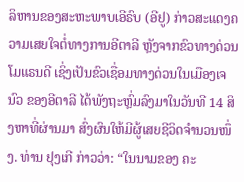ລິຫານຂອງສະຫະພາບເອີຣົບ (ອີຢູ) ກ່າວສະແດງຄວາມເສຍໃຈຕໍ່ທາງການອີຕາລີ ຫຼັງຈາກຂົວທາງດ່ວນໂມແຣນດີ ເຊິ່ງເປັນຂົວເຊື່ອມທາງດ່ວນໃນເມືອງເຈນົວ ຂອງອີຕາລີ ໄດ້ພັງຖະຫຼົ່ມລົງມາໃນວັນທີ 14 ສິງຫາທີ່ຜ່ານມາ ສົ່ງຜົນໃຫ້ມີຜູ້ເສຍຊີວິດຈໍານວນໜຶ່ງ. ທ່ານ ຢຸງເກີ ກ່າວວ່າ: “ໃນນາມຂອງ ຄະ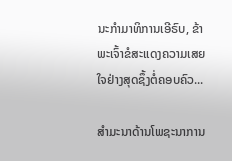ນະກໍາມາທິການເອີຣົບ, ຂ້າພະເຈົ້າຂໍສະແດງຄວາມເສຍໃຈຢ່າງສຸດຊຶ້ງຕໍ່ຄອບຄົວ...

ສໍາມະນາດ້ານໂພຊະນາການ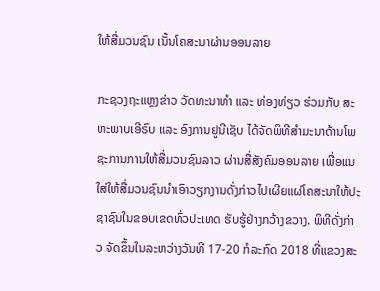ໃຫ້ສື່ມວນຊົນ ເນັ້ນໂຄສະນາຜ່ານອອນລາຍ

ກະຊວງຖະແຫຼງຂ່າວ ວັດທະນາທໍາ ແລະ ທ່ອງທ່ຽວ ຮ່ວມກັບ ສະຫະພາບເອີຣົບ ແລະ ອົງການຢູນີເຊັບ ໄດ້ຈັດພິທີສໍາມະນາດ້ານໂພຊະການການໃຫ້ສື່ມວນຊົນລາວ ຜ່ານສື່ສັງຄົມອອນລາຍ ເພື່ອແນໃສ່ໃຫ້ສື່ມວນຊົນນໍາເອົາວຽກງານດັ່ງກ່າວໄປເຜີຍແຜ່ໂຄສະນາໃຫ້ປະຊາຊົນໃນຂອບເຂດທົ່ວປະເທດ ຮັບຮູ້ຢ່າງກວ້າງຂວາງ. ພິທີດັ່ງກ່າວ ຈັດຂຶ້ນໃນລະຫວ່າງວັນທີ 17-20 ກໍລະກົດ 2018 ທີ່ແຂວງສະ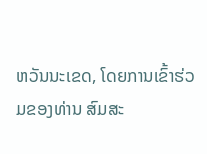ຫວັນນະເຂດ, ໂດຍການເຂົ້າຮ່ວມຂອງທ່ານ ສົມສະ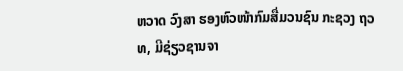ຫວາດ ວົງສາ ຮອງຫົວໜ້າກົມສື່ມວນຊົນ ກະຊວງ ຖວທ, ມີຊ່ຽວຊານຈາ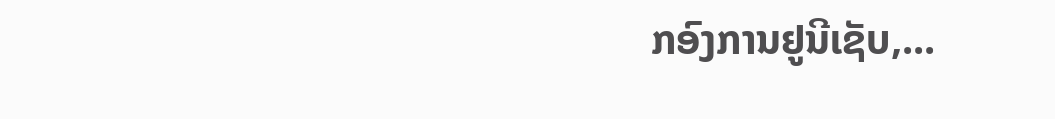ກອົງການຢູນີເຊັບ,...